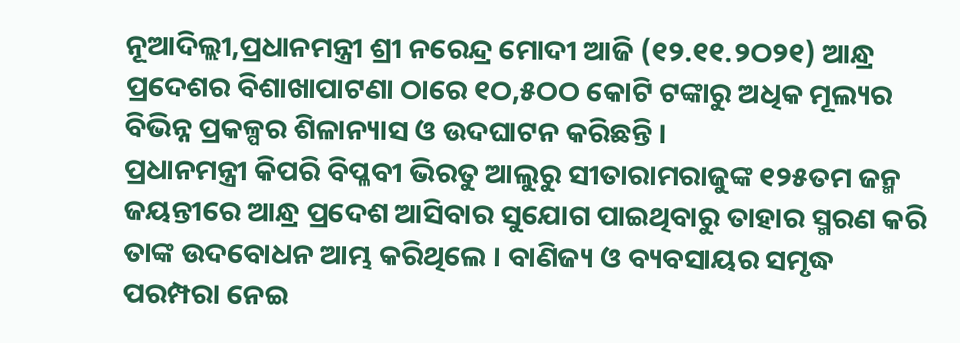ନୂଆଦିଲ୍ଲୀ,ପ୍ରଧାନମନ୍ତ୍ରୀ ଶ୍ରୀ ନରେନ୍ଦ୍ର ମୋଦୀ ଆଜି (୧୨.୧୧.୨ଠ୨୧) ଆନ୍ଧ୍ର ପ୍ରଦେଶର ବିଶାଖାପାଟଣା ଠାରେ ୧ଠ,୫ଠଠ କୋଟି ଟଙ୍କାରୁ ଅଧିକ ମୂଲ୍ୟର ବିଭିନ୍ନ ପ୍ରକଳ୍ପର ଶିଳାନ୍ୟାସ ଓ ଉଦଘାଟନ କରିଛନ୍ତି ।
ପ୍ରଧାନମନ୍ତ୍ରୀ କିପରି ବିପ୍ଳବୀ ଭିରତୁ ଆଲୁରୁ ସୀତାରାମରାଜୁଙ୍କ ୧୨୫ତମ ଜନ୍ମ ଜୟନ୍ତୀରେ ଆନ୍ଧ୍ର ପ୍ରଦେଶ ଆସିବାର ସୁଯୋଗ ପାଇଥିବାରୁ ତାହାର ସ୍ମରଣ କରି ତାଙ୍କ ଉଦବୋଧନ ଆମ୍ଭ କରିଥିଲେ । ବାଣିଜ୍ୟ ଓ ବ୍ୟବସାୟର ସମୃଦ୍ଧ ପରମ୍ପରା ନେଇ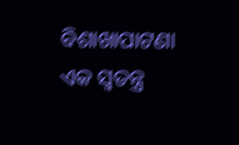ବିଶାଖାପାଟଣା ଏକ ସ୍ୱତନ୍ତ୍ର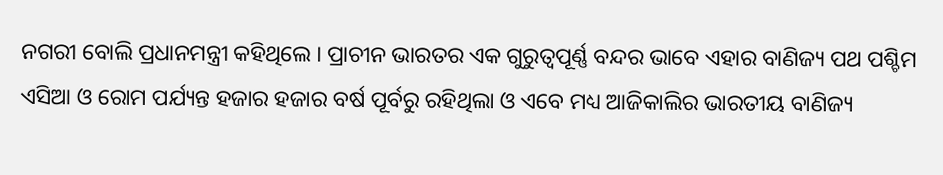ନଗରୀ ବୋଲି ପ୍ରଧାନମନ୍ତ୍ରୀ କହିଥିଲେ । ପ୍ରାଚୀନ ଭାରତର ଏକ ଗୁରୁତ୍ୱପୂର୍ଣ୍ଣ ବନ୍ଦର ଭାବେ ଏହାର ବାଣିଜ୍ୟ ପଥ ପଶ୍ଚିମ ଏସିଆ ଓ ରୋମ ପର୍ଯ୍ୟନ୍ତ ହଜାର ହଜାର ବର୍ଷ ପୂର୍ବରୁ ରହିଥିଲା ଓ ଏବେ ମଧ୍ୟ ଆଜିକାଲିର ଭାରତୀୟ ବାଣିଜ୍ୟ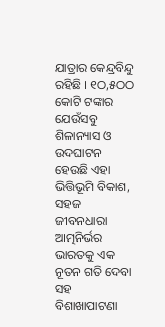ଯାତ୍ରାର କେନ୍ଦ୍ରବିନ୍ଦୁ ରହିଛି । ୧ଠ,୫ଠଠ କୋଟି ଟଙ୍କାର ଯେଉଁସବୁ ଶିଳାନ୍ୟାସ ଓ ଉଦଘାଟନ ହେଉଛି ଏହା ଭିତ୍ତିଭୂମି ବିକାଶ, ସହଜ ଜୀବନଧାରା ଆତ୍ମନିର୍ଭର ଭାରତକୁ ଏକ ନୂତନ ଗତି ଦେବା ସହ ବିଶାଖାପାଟଣା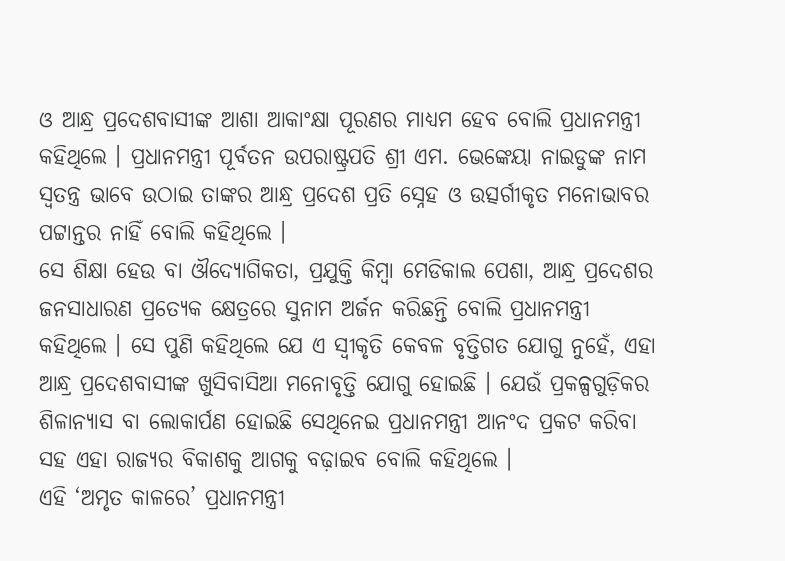ଓ ଆନ୍ଧ୍ର ପ୍ରଦେଶବାସୀଙ୍କ ଆଶା ଆକାଂକ୍ଷା ପୂରଣର ମାଧ୍ୟମ ହେବ ବୋଲି ପ୍ରଧାନମନ୍ତ୍ରୀ କହିଥିଲେ । ପ୍ରଧାନମନ୍ତ୍ରୀ ପୂର୍ବତନ ଉପରାଷ୍ଟ୍ରପତି ଶ୍ରୀ ଏମ. ଭେଙ୍କେୟା ନାଇଡୁଙ୍କ ନାମ ସ୍ୱତନ୍ତ୍ର ଭାବେ ଉଠାଇ ତାଙ୍କର ଆନ୍ଧ୍ର ପ୍ରଦେଶ ପ୍ରତି ସ୍ନେହ ଓ ଉତ୍ସର୍ଗୀକୃତ ମନୋଭାବର ପଟ୍ଟାନ୍ତର ନାହିଁ ବୋଲି କହିଥିଲେ ।
ସେ ଶିକ୍ଷା ହେଉ ବା ଔଦ୍ୟୋଗିକତା, ପ୍ରଯୁକ୍ତି କିମ୍ବା ମେଡିକାଲ ପେଶା, ଆନ୍ଧ୍ର ପ୍ରଦେଶର ଜନସାଧାରଣ ପ୍ରତ୍ୟେକ କ୍ଷେତ୍ରରେ ସୁନାମ ଅର୍ଜନ କରିଛନ୍ତି ବୋଲି ପ୍ରଧାନମନ୍ତ୍ରୀ କହିଥିଲେ । ସେ ପୁଣି କହିଥିଲେ ଯେ ଏ ସ୍ୱୀକୃତି କେବଳ ବୃତ୍ତିଗତ ଯୋଗୁ ନୁହେଁ, ଏହା ଆନ୍ଧ୍ର ପ୍ରଦେଶବାସୀଙ୍କ ଖୁସିବାସିଆ ମନୋବୃତ୍ତି ଯୋଗୁ ହୋଇଛି । ଯେଉଁ ପ୍ରକଳ୍ପଗୁଡ଼ିକର ଶିଳାନ୍ୟାସ ବା ଲୋକାର୍ପଣ ହୋଇଛି ସେଥିନେଇ ପ୍ରଧାନମନ୍ତ୍ରୀ ଆନଂଦ ପ୍ରକଟ କରିବା ସହ ଏହା ରାଜ୍ୟର ବିକାଶକୁ ଆଗକୁ ବଢ଼ାଇବ ବୋଲି କହିଥିଲେ ।
ଏହି ‘ଅମୃତ କାଳରେ’ ପ୍ରଧାନମନ୍ତ୍ରୀ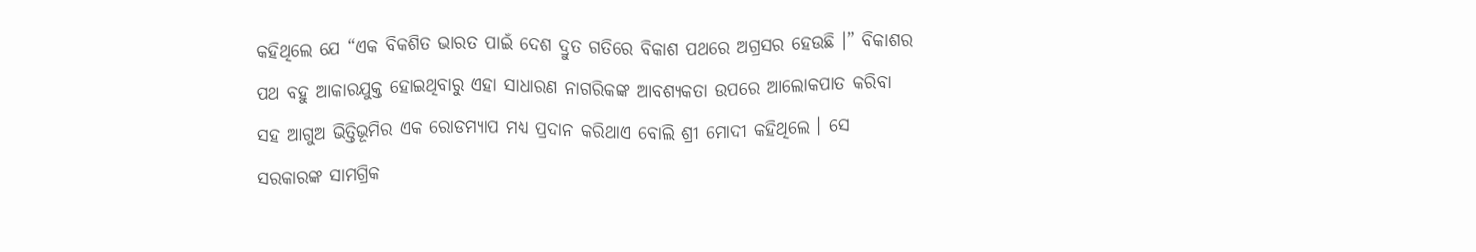କହିଥିଲେ ଯେ “ଏକ ବିକଶିତ ଭାରତ ପାଇଁ ଦେଶ ଦ୍ରୁତ ଗତିରେ ବିକାଶ ପଥରେ ଅଗ୍ରସର ହେଉଛି ।” ବିକାଶର ପଥ ବହୁ ଆକାରଯୁକ୍ତ ହୋଇଥିବାରୁ ଏହା ସାଧାରଣ ନାଗରିକଙ୍କ ଆବଶ୍ୟକତା ଉପରେ ଆଲୋକପାତ କରିବା ସହ ଆଗୁଅ ଭିତ୍ତିଭୂମିର ଏକ ରୋଡମ୍ୟାପ ମଧ୍ୟ ପ୍ରଦାନ କରିଥାଏ ବୋଲି ଶ୍ରୀ ମୋଦୀ କହିଥିଲେ । ସେ ସରକାରଙ୍କ ସାମଗ୍ରିକ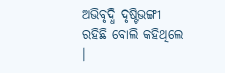ଅଭିବୃଦ୍ଧି ଦୃଷ୍ଟିଭଙ୍ଗୀ ରହିଛି ବୋଲି କହିଥିଲେ ।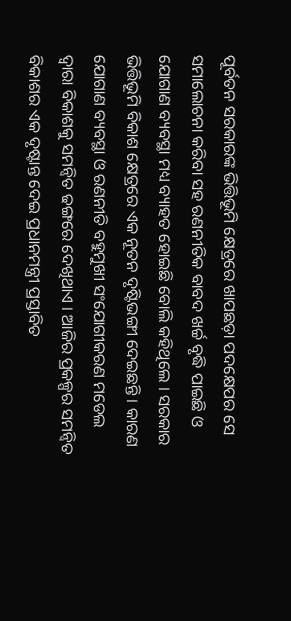ପୂର୍ବତନ ସରକାରଙ୍କ ଭିତ୍ତିଭୂମି କ୍ଷେତ୍ରରେ ଖାପଛଡ଼ା ପଦକ୍ଷେପର ସେ ସମାଲୋଚନା କରିବା ସହ ରଣନୀତିକ ବାବଦ ଖର୍ଚ୍ଚ ବୃଦ୍ଧି ପାଇଛି ଓ ଯୋଗାଣ ବ୍ୟବସ୍ଥା ମଧ୍ୟ ବ୍ୟାହତ ହୋଇଛି ବୋଲି କହିଥିଲେ । ସରକାର ଭିତ୍ତିଭୂମି ବିକାଶ କ୍ଷେତ୍ରରେ ଏକ ନୂତନ ଦୃଷ୍ଟିଭଙ୍ଗୀ ଦେଇଛନ୍ତି । କାରଣ ଯୋଗାଣ ବ୍ୟବସ୍ଥା ଓ ରଣନୀତି ବହୁମୁଖୀ ସଂଯୋଗୀକରଣ ମଡେଲ ଦ୍ୱାରା ବିକାଶକୁ ସମନ୍ୱିତ ଢଙ୍ଗରେ ଦେଖିଥାଏ । ଆଜିର ପ୍ରକଳ୍ପର ସମନ୍ୱିତ ବିକାଶର ଏକ ଦୃଷ୍ଟାନ୍ତ ଦେଇ ପ୍ରଧାନମନ୍ତ୍ରୀ ପ୍ରସ୍ତାବିତ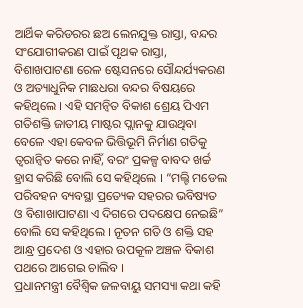ଆର୍ଥିକ କରିଡରର ଛଅ ଲେନଯୁକ୍ତ ରାସ୍ତା, ବନ୍ଦର ସଂଯୋଗୀକରଣ ପାଇଁ ପୃଥକ ରାସ୍ତା, ବିଶାଖପାଟଣା ରେଳ ଷ୍ଟେସନରେ ସୌନ୍ଦର୍ଯ୍ୟକରଣ ଓ ଅତ୍ୟାଧୁନିକ ମାଛଧରା ବନ୍ଦର ବିଷୟରେ କହିଥିଲେ । ଏହି ସମନ୍ୱିତ ବିକାଶ ଶ୍ରେୟ ପିଏମ ଗତିଶକ୍ତି ଜାତୀୟ ମାଷ୍ଟର ପ୍ଲାନକୁ ଯାଉଥିବା ବେଳେ ଏହା କେବଳ ଭିତ୍ତିଭୂମି ନିର୍ମାଣ ଗତିକୁ ତ୍ୱରାନ୍ୱିତ କରେ ନାହିଁ, ବରଂ ପ୍ରକଳ୍ପ ବାବଦ ଖର୍ଚ୍ଚ ହ୍ରାସ କରିଛି ବୋଲି ସେ କହିଥିଲେ । “ମଲ୍ଟି ମଡେଲ ପରିବହନ ବ୍ୟବସ୍ଥା ପ୍ରତ୍ୟେକ ସହରର ଭବିଷ୍ୟତ ଓ ବିଶାଖାପାଟଣା ଏ ଦିଗରେ ପଦକ୍ଷେପ ନେଇଛି” ବୋଲି ସେ କହିଥିଲେ । ନୂତନ ଗତି ଓ ଶକ୍ତି ସହ ଆନ୍ଧ୍ର ପ୍ରଦେଶ ଓ ଏହାର ଉପକୂଳ ଅଞ୍ଚଳ ବିକାଶ ପଥରେ ଆଗେଇ ଚାଲିବ ।
ପ୍ରଧାନମନ୍ତ୍ରୀ ବୈଶ୍ୱିକ ଜଳବାୟୁ ସମସ୍ୟା କଥା କହି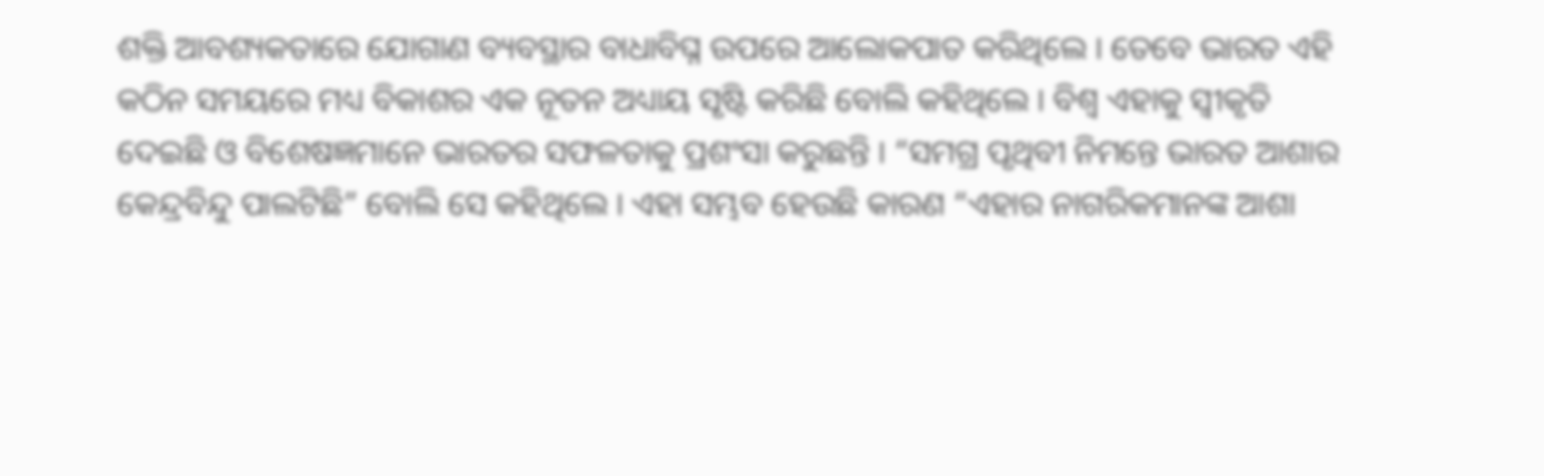ଶକ୍ତି ଆବଶ୍ୟକତାରେ ଯୋଗାଣ ବ୍ୟବସ୍ଥାର ବାଧାବିଘ୍ନ ଉପରେ ଆଲୋକପାତ କରିଥିଲେ । ତେବେ ଭାରତ ଏହି କଠିନ ସମୟରେ ମଧ୍ୟ ବିକାଶର ଏକ ନୂତନ ଅଧ୍ୟାୟ ସୃଷ୍ଟି କରିଛି ବୋଲି କହିଥିଲେ । ବିଶ୍ୱ ଏହାକୁ ସ୍ୱୀକୃତି ଦେଇଛି ଓ ବିଶେଷଜ୍ଞମାନେ ଭାରତର ସଫଳତାକୁ ପ୍ରଶଂସା କରୁଛନ୍ତି । “ସମଗ୍ର ପୃଥିବୀ ନିମନ୍ତେ ଭାରତ ଆଶାର କେନ୍ଦ୍ରବିନ୍ଦୁ ପାଲଟିଛି” ବୋଲି ସେ କହିଥିଲେ । ଏହା ସମ୍ଭବ ହେଉଛି କାରଣ “ଏହାର ନାଗରିକମାନଙ୍କ ଆଶା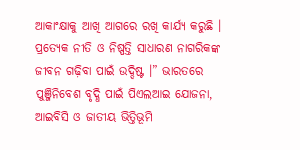ଆକାଂକ୍ଷାକୁ ଆଖି ଆଗରେ ରଖି କାର୍ଯ୍ୟ କରୁଛି । ପ୍ରତ୍ୟେକ ନୀତି ଓ ନିଷ୍ପତ୍ତି ସାଧାରଣ ନାଗରିକଙ୍କ ଜୀବନ ଗଢ଼ିବା ପାଇଁ ଉଦ୍ଦିଷ୍ଟ ।” ଭାରତରେ ପୁଞ୍ଜିନିବେଶ ବୃଦ୍ଧି ପାଇଁ ପିଏଲଆଇ ଯୋଜନା, ଆଇବିସି ଓ ଜାତୀୟ ଭିତ୍ତିଭୂମି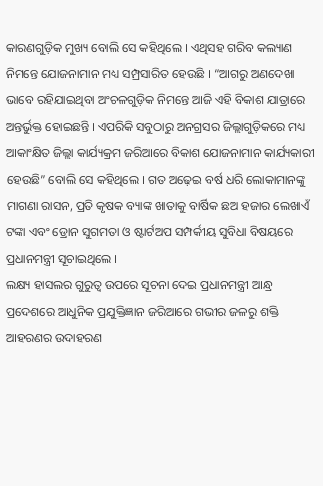କାରଣଗୁଡ଼ିକ ମୁଖ୍ୟ ବୋଲି ସେ କହିଥିଲେ । ଏଥିସହ ଗରିବ କଲ୍ୟାଣ ନିମନ୍ତେ ଯୋଜନାମାନ ମଧ୍ୟ ସମ୍ପ୍ରସାରିତ ହେଉଛି । “ଆଗରୁ ଅଣଦେଖା ଭାବେ ରହିଯାଇଥିବା ଅଂଚଳଗୁଡ଼ିକ ନିମନ୍ତେ ଆଜି ଏହି ବିକାଶ ଯାତ୍ରାରେ ଅନ୍ତର୍ଭୁକ୍ତ ହୋଇଛନ୍ତି । ଏପରିକି ସବୁଠାରୁ ଅନଗ୍ରସର ଜିଲ୍ଲାଗୁଡ଼ିକରେ ମଧ୍ୟ ଆକାଂକ୍ଷିତ ଜିଲ୍ଲା କାର୍ଯ୍ୟକ୍ରମ ଜରିଆରେ ବିକାଶ ଯୋଜନାମାନ କାର୍ଯ୍ୟକାରୀ ହେଉଛି” ବୋଲି ସେ କହିଥିଲେ । ଗତ ଅଢ଼େଇ ବର୍ଷ ଧରି ଲୋକାମାନଙ୍କୁ ମାଗଣା ରାସନ, ପ୍ରତି କୃଷକ ବ୍ୟାଙ୍କ ଖାତାକୁ ବାର୍ଷିକ ଛଅ ହଜାର ଲେଖାଏଁ ଟଙ୍କା ଏବଂ ଡ୍ରୋନ ସୁଗମତା ଓ ଷ୍ଟାର୍ଟଅପ ସମ୍ପର୍କୀୟ ସୁବିଧା ବିଷୟରେ ପ୍ରଧାନମନ୍ତ୍ରୀ ସୂଚାଇଥିଲେ ।
ଲକ୍ଷ୍ୟ ହାସଲର ଗୁରୁତ୍ୱ ଉପରେ ସୂଚନା ଦେଇ ପ୍ରଧାନମନ୍ତ୍ରୀ ଆନ୍ଧ୍ର ପ୍ରଦେଶରେ ଆଧୁନିକ ପ୍ରଯୁକ୍ତିଜ୍ଞାନ ଜରିଆରେ ଗଭୀର ଜଳରୁ ଶକ୍ତି ଆହରଣର ଉଦାହରଣ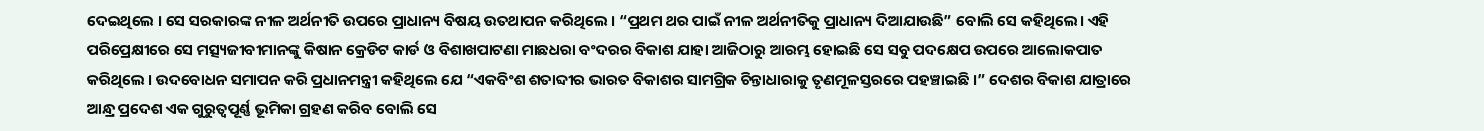ଦେଇଥିଲେ । ସେ ସରକାରଙ୍କ ନୀଳ ଅର୍ଥନୀତି ଉପରେ ପ୍ରାଧାନ୍ୟ ବିଷୟ ଉତଥାପନ କରିଥିଲେ । “ପ୍ରଥମ ଥର ପାଇଁ ନୀଳ ଅର୍ଥନୀତିକୁ ପ୍ରାଧାନ୍ୟ ଦିଆଯାଉଛି” ବୋଲି ସେ କହିଥିଲେ। ଏହି ପରିପ୍ରେକ୍ଷୀରେ ସେ ମତ୍ସ୍ୟଜୀବୀମାନଙ୍କୁ କିଷାନ କ୍ରେଡିଟ କାର୍ଡ ଓ ବିଶାଖପାଟଣା ମାଛଧରା ବଂଦରର ବିକାଶ ଯାହା ଆଜିଠାରୁ ଆରମ୍ଭ ହୋଇଛି ସେ ସବୁ ପଦକ୍ଷେପ ଉପରେ ଆଲୋକପାତ କରିଥିଲେ । ଉଦବୋଧନ ସମାପନ କରି ପ୍ରଧାନମନ୍ତ୍ରୀ କହିଥିଲେ ଯେ “ଏକବିଂଶ ଶତାବ୍ଦୀର ଭାରତ ବିକାଶର ସାମଗ୍ରିକ ଚିନ୍ତାଧାରାକୁ ତୃଣମୂଳସ୍ତରରେ ପହଞ୍ଚାଇଛି ।” ଦେଶର ବିକାଶ ଯାତ୍ରାରେ ଆନ୍ଧ୍ର ପ୍ରଦେଶ ଏକ ଗୁରୁତ୍ୱପୂର୍ଣ୍ଣ ଭୂମିକା ଗ୍ରହଣ କରିବ ବୋଲି ସେ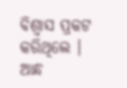ବିଶ୍ୱାସ ପ୍ରକଟ କରିଥିଲେ ।
ଆନ୍ଧ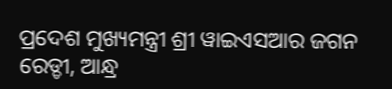ପ୍ରଦେଶ ମୁଖ୍ୟମନ୍ତ୍ରୀ ଶ୍ରୀ ୱାଇଏସଆର ଜଗନ ରେଡ୍ଡୀ, ଆନ୍ଧ୍ର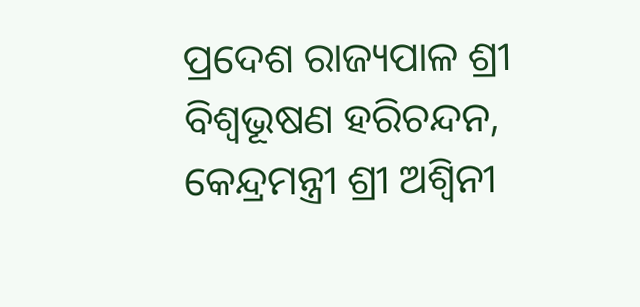ପ୍ରଦେଶ ରାଜ୍ୟପାଳ ଶ୍ରୀ ବିଶ୍ୱଭୂଷଣ ହରିଚନ୍ଦନ, କେନ୍ଦ୍ରମନ୍ତ୍ରୀ ଶ୍ରୀ ଅଶ୍ୱିନୀ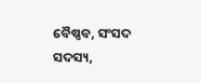ବୈଷ୍ଣବ, ସଂସଦ ସଦସ୍ୟ,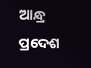ଆନ୍ଧ୍ର ପ୍ରଦେଶ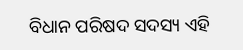ବିଧାନ ପରିଷଦ ସଦସ୍ୟ ଏହି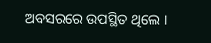ଅବସରରେ ଉପସ୍ଥିତ ଥିଲେ ।